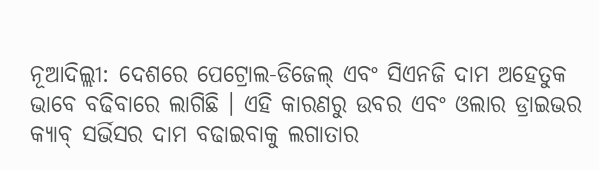ନୂଆଦିଲ୍ଲୀ: ଦେଶରେ ପେଟ୍ରୋଲ-ଡିଜେଲ୍ ଏବଂ ସିଏନଜି ଦାମ ଅହେତୁକ ଭାବେ ବଢିବାରେ ଲାଗିଛି । ଏହି କାରଣରୁ ଉବର ଏବଂ ଓଲାର ଡ୍ରାଇଭର କ୍ୟାବ୍ ସର୍ଭିସର ଦାମ ବଢାଇବାକୁ ଲଗାତାର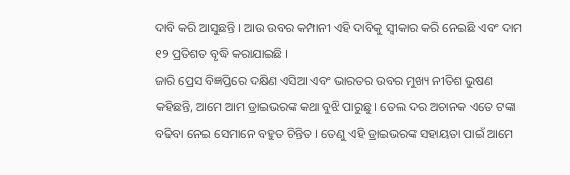ଦାବି କରି ଆସୁଛନ୍ତି । ଆଉ ଉବର କମ୍ପାନୀ ଏହି ଦାବିକୁ ସ୍ଵୀକାର କରି ନେଇଛି ଏବଂ ଦାମ ୧୨ ପ୍ରତିଶତ ବୃଦ୍ଧି କରାଯାଇଛି ।
ଜାରି ପ୍ରେସ ବିଜ୍ଞପ୍ତିରେ ଦକ୍ଷିଣ ଏସିଆ ଏବଂ ଭାରତର ଉବର ମୁଖ୍ୟ ନୀତିଶ ଭୁଷଣ କହିଛନ୍ତି, ଆମେ ଆମ ଡ୍ରାଇଭରଙ୍କ କଥା ବୁଝି ପାରୁଛୁ । ତେଲ ଦର ଅଚାନକ ଏତେ ଟଙ୍କା ବଢିବା ନେଇ ସେମାନେ ବହୁତ ଚିନ୍ତିତ । ତେଣୁ ଏହି ଡ୍ରାଇଭରଙ୍କ ସହାୟତା ପାଇଁ ଆମେ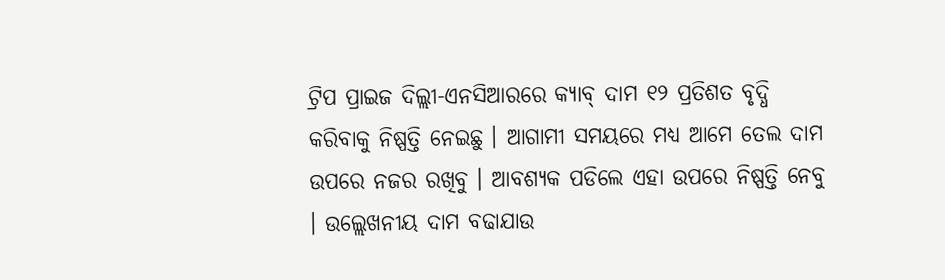ଟ୍ରିପ ପ୍ରାଇଜ ଦିଲ୍ଲୀ-ଏନସିଆରରେ କ୍ୟାବ୍ ଦାମ ୧୨ ପ୍ରତିଶତ ବୃଦ୍ଧି କରିବାକୁ ନିଷ୍ପତ୍ତି ନେଇଛୁ । ଆଗାମୀ ସମୟରେ ମଧ୍ୟ ଆମେ ତେଲ ଦାମ ଉପରେ ନଜର ରଖିବୁ । ଆବଶ୍ୟକ ପଡିଲେ ଏହା ଉପରେ ନିଷ୍ପତ୍ତି ନେବୁ । ଉଲ୍ଲେଖନୀୟ ଦାମ ବଢାଯାଉ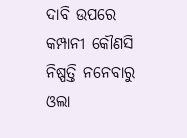ଦାବି ଉପରେ କମ୍ପାନୀ କୌଣସି ନିଷ୍ପତ୍ତି ନନେବାରୁ ଓଲା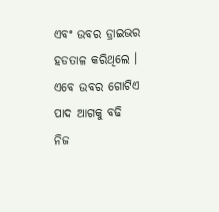ଏବଂ ଉବର ଡ୍ରାଇଭର ହଡତାଳ କରିଥିଲେ ।
ଏବେ ଉବର ଗୋଟିଏ ପାଦ ଆଗକୁ ବଢି ନିଜ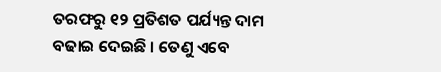ତରଫରୁ ୧୨ ପ୍ରତିଶତ ପର୍ଯ୍ୟନ୍ତ ଦାମ ବଢାଇ ଦେଇଛି । ତେଣୁ ଏବେ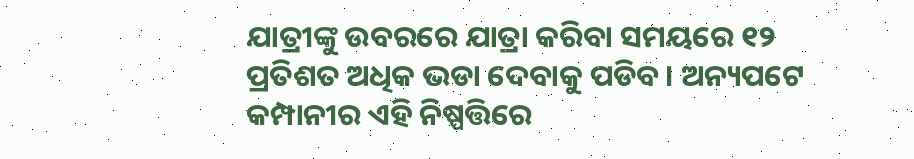ଯାତ୍ରୀଙ୍କୁ ଉବରରେ ଯାତ୍ରା କରିବା ସମୟରେ ୧୨ ପ୍ରତିଶତ ଅଧିକ ଭଡା ଦେବାକୁ ପଡିବ। ଅନ୍ୟପଟେ କମ୍ପାନୀର ଏହି ନିଷ୍ପତ୍ତିରେ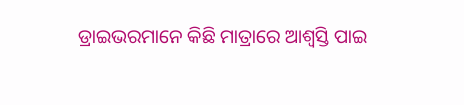ଡ୍ରାଇଭରମାନେ କିଛି ମାତ୍ରାରେ ଆଶ୍ଵସ୍ତି ପାଇ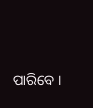ପାରିବେ ।